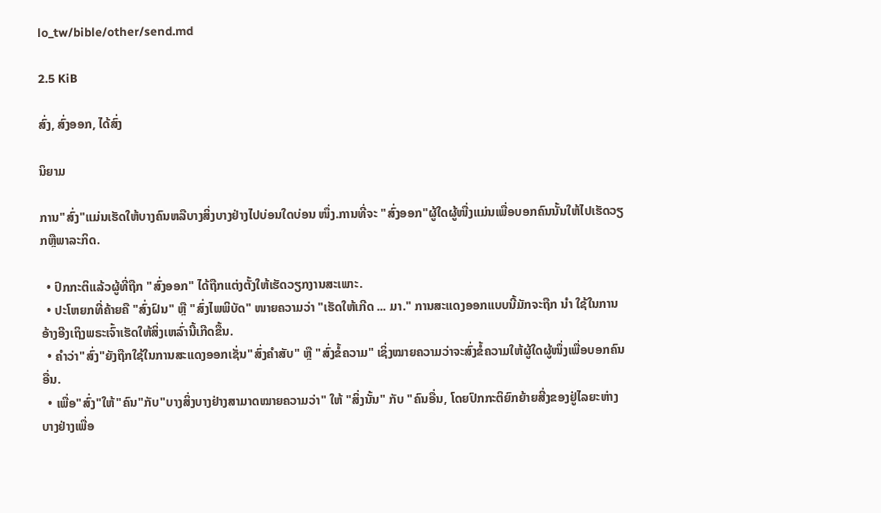lo_tw/bible/other/send.md

2.5 KiB

ສົ່ງ, ສົ່ງອອກ, ໄດ້ສົ່ງ

ນິຍາມ

ການ"ສົ່ງ"ແມ່ນເຮັດໃຫ້ບາງຄົນຫລືບາງສິ່ງບາງຢ່າງໄປບ່ອນໃດບ່ອນ ໜຶ່ງ.ການທີ່ຈະ "ສົ່ງອອກ"ຜູ້ໃດຜູ້ໜື່ງແມ່ນເພື່ອບອກຄົນນັ້ນໃຫ້ໄປເຮັດວຽກຫຼືພາລະກິດ.

  • ປົກກະຕິແລ້ວຜູ້ທີ່ຖືກ "ສົ່ງອອກ" ໄດ້ຖືກແຕ່ງຕັ້ງໃຫ້ເຮັດວຽກງານສະເພາະ.
  • ປະໂຫຍກທີ່ຄ້າຍຄື "ສົ່ງຝົນ" ຫຼື "ສົ່ງໄພພິບັດ" ໜາຍຄວາມວ່າ "ເຮັດໃຫ້ເກີດ ... ມາ." ການສະແດງອອກແບບນີ້ມັກຈະຖືກ ນຳ ໃຊ້ໃນການອ້າງອີງເຖິງພຣະເຈົ້າເຮັດໃຫ້ສິ່ງເຫລົ່ານີ້ເກີດຂື້ນ.
  • ຄຳວ່າ"ສົ່ງ"ຍັງຖືກໃຊ້ໃນການສະແດງອອກເຊັ່ນ"ສົ່ງຄຳສັບ" ຫຼື "ສົ່ງຂໍ້ຄວາມ" ເຊິ່ງໝາຍຄວາມວ່າຈະສົ່ງຂໍ້ຄວາມໃຫ້ຜູ້ໃດຜູ້ໜຶ່ງເພື່ອບອກຄົນອື່ນ.
  • ເພື່ອ"ສົ່ງ"ໃຫ້"ຄົນ"ກັບ"ບາງສິ່ງບາງຢ່າງສາມາດໝາຍຄວາມວ່າ" ໃຫ້ "ສິ່ງນັ້ນ" ກັບ "ຄົນອື່ນ, ໂດຍປົກກະຕິຍົກຍ້າຍສີ່ງຂອງຢູ່ໄລຍະຫ່າງບາງຢ່າງເພື່ອ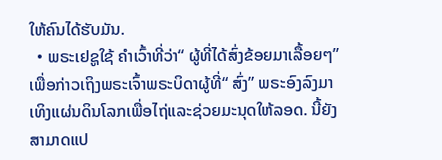ໃຫ້ຄົນໄດ້ຮັບມັນ.
  • ພຣະເຢຊູໃຊ້ ຄຳເວົ້າທີ່ວ່າ“ ຜູ້ທີ່ໄດ້ສົ່ງຂ້ອຍມາເລື້ອຍໆ” ເພື່ອກ່າວເຖິງພຣະເຈົ້າພຣະບິດາຜູ້ທີ່“ ສົ່ງ” ພຣະອົງລົງມາເທິງແຜ່ນດິນໂລກເພື່ອໄຖ່ແລະຊ່ວຍມະນຸດໃຫ້ລອດ. ນີ້ຍັງສາມາດແປ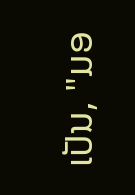ເປັນ, "ມອ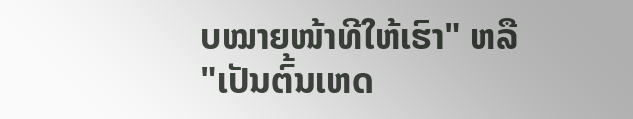ບໝາຍໜ້າທີໃຫ້ເຮົາ" ຫລື "ເປັນຕົ້ນເຫດ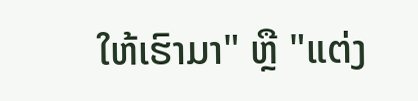ໃຫ້ເຮົາມາ" ຫຼື "ແຕ່ງ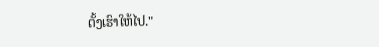ຕັ້ງເຮົາໃຫ້ໄປ."